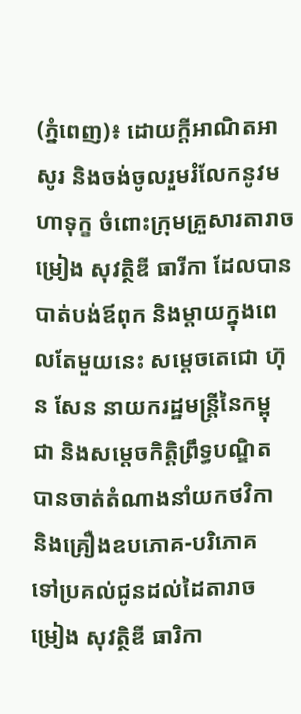(ភ្នំពេញ)៖ ដោយក្ដីអាណិតអាសូរ និងចង់ចូលរួមរំលែកនូវមហាទុក្ខ ចំពោះក្រុមគ្រួសារតារាចម្រៀង សុវត្ថិឌី ធារីកា ដែលបានបាត់បង់ឪពុក និងម្ដាយក្នុងពេលតែមួយនេះ សម្ដេចតេជោ ហ៊ុន សែន នាយករដ្ឋមន្រ្តីនៃកម្ពុជា និងសម្ដេចកិត្តិព្រឹទ្ធបណ្ឌិត បានចាត់តំណាងនាំយកថវិកា និងគ្រឿងឧបភោគ-បរិភោគ ទៅប្រគល់ជូនដល់ដៃតារាចម្រៀង សុវត្ថិឌី ធារិកា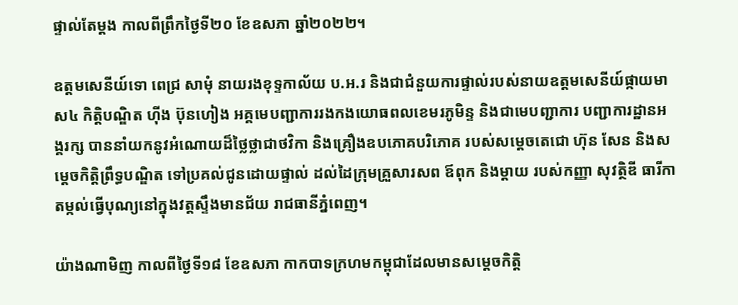ផ្ទាល់តែម្ដង កាលពីព្រឹកថ្ងៃទី២០ ខែឧសភា ឆ្នាំ២០២២។

ឧត្ដមសេនីយ៍ទោ ពេជ្រ សាមុំ នាយរងខុទ្ទកាល័យ ប.អ.រ និងជាជំនួយការផ្ទាល់របស់នាយឧត្ដមសេនីយ៍ផ្កាយមាស៤ កិត្តិបណ្ឌិត ហ៊ីង ប៊ុនហៀង អគ្គមេបញ្ជាការរងកងយោធពលខេមរភូមិន្ទ និងជាមេបញ្ជាការ បញ្ជាការដ្ឋានអង្គរក្ស បាននាំយកនូវអំណោយដ៏ថ្លៃថ្លាជាថវិកា និងគ្រឿងឧបភោគបរិភោគ របស់សម្ដេចតេជោ ហ៊ុន សែន និងសម្ដេចកិត្តិព្រឹទ្ធបណ្ឌិត ទៅប្រគល់ជូនដោយផ្ទាល់ ដល់ដៃក្រុមគ្រួសារសព ឪពុក និងម្ដាយ របស់កញ្ញា សុវត្ថិឌី ធារីកា តម្កល់ធ្វើបុណ្យនៅក្នុងវត្តស្ទឹងមានជ័យ រាជធានីភ្នំពេញ។

យ៉ាងណាមិញ កាលពីថ្ងៃទី១៨ ខែឧសភា កាកបាទក្រហមកម្ពុជាដែលមានសម្តេចកិត្តិ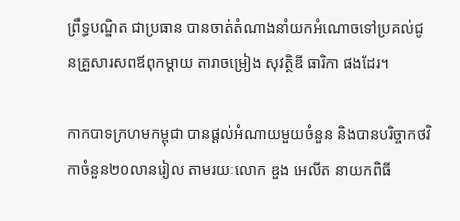ព្រឹទ្ធបណ្ឌិត ជាប្រធាន បានចាត់តំណាងនាំយកអំណោចទៅប្រគល់ជូនគ្រួសារសពឪពុកម្តាយ តារាចម្រៀង សុវត្ថិឌី ធារិកា ផងដែរ។

កាកបាទក្រហមកម្ពុជា បានផ្ដល់អំណាយមួយចំនួន និងបានបរិច្ចាកថវិកាចំនួន២០លានរៀល តាមរយៈលោក ឌួង អេលីត នាយកពិធី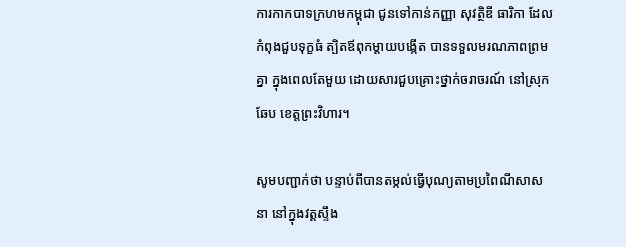ការកាកបាទក្រហមកម្ពុជា ជូនទៅកាន់កញ្ញា សុវត្ថិឌី ធារិកា ដែលកំពុងជួបទុក្ខធំ ត្បិតឪពុកម្តាយបង្កើត បានទទួលមរណភាពព្រមគ្នា ក្នុងពេលតែមួយ ដោយសារជួបគ្រោះថ្នាក់ចរាចរណ៍ នៅស្រុកឆែប ខេត្តព្រះវិហារ។

សូមបញ្ជាក់ថា បន្ទាប់ពីបានតម្កល់ធ្វើបុណ្យតាមប្រពៃណីសាសនា នៅក្នុងវត្តស្ទឹង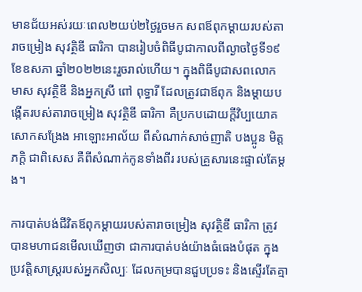មានជ័យអស់រយៈពេល២យប់២ថ្ងៃរួចមក សពឪពុកម្ដាយរបស់តារាចម្រៀង សុវត្ថិឌី ធារិកា បានរៀបចំពិធីបូជាកាលពីល្ងាចថ្ងៃទី១៩ ខែឧសភា ឆ្នាំ២០២២នេះរួចរាល់ហើយ។ ក្នុងពិធីបូជាសពលោក មាស សុវត្ថិឌី និងអ្នកស្រី ពៅ ពុទ្ធារី ដែលត្រូវជាឪពុក និងម្ដាយបង្កើតរបស់តារាចម្រៀង សុវត្ថិឌី ធារិកា គឺប្រកបដោយក្ដីវិប្បយោគ សោកសង្រែង អាឡោះអាល័យ ពីសំណាក់សាច់ញាតិ បងប្អូន មិត្តភក្ដិ ជាពិសេស គឺពីសំណាក់កូនទាំងពីរ របស់គ្រួសារនេះផ្ទាល់តែម្ដង។

ការបាត់បង់ជីវិតឪពុកម្ដាយរបស់តារាចម្រៀង សុវត្ថិឌី ធារិកា ត្រូវបានមហាជនមើលឃើញថា ជាការបាត់បង់យ៉ាងធំធេងបំផុត ក្នុងប្រវត្តិសាស្រ្តរបស់អ្នកសិល្បៈ ដែលកម្របានជួបប្រទះ និងស្ទើរតែគ្មា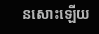នសោះឡើយ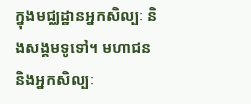ក្នុងមជ្ឈដ្ឋានអ្នកសិល្បៈ និងសង្គមទូទៅ។ មហាជន និងអ្នកសិល្បៈ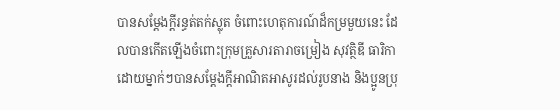បានសម្ដែងក្ដីរន្ធត់តក់ស្លុត ចំពោះហេតុការណ៍ដ៏កម្រមួយនេះ ដែលបានកើតឡើងចំពោះក្រុមគ្រួសារតារាចម្រៀង សុវត្ថិឌី ធារិកា ដោយម្នាក់ៗបានសម្ដែងក្ដីអាណិតអាសូរដល់រូបនាង និងប្អូនប្រុ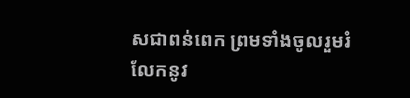សជាពន់ពេក ព្រមទាំងចូលរួមរំលែកនូវ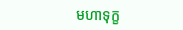មហាទុក្ខ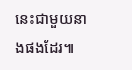នេះជាមួយនាងផងដែរ៕